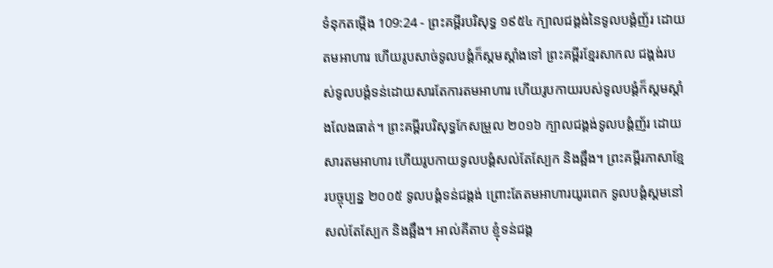ទំនុកតម្កើង 109:24 - ព្រះគម្ពីរបរិសុទ្ធ ១៩៥៤ ក្បាលជង្គង់នៃទូលបង្គំញ័រ ដោយតមអាហារ ហើយរូបសាច់ទូលបង្គំក៏ស្គមស្គាំងទៅ ព្រះគម្ពីរខ្មែរសាកល ជង្គង់របស់ទូលបង្គំទន់ដោយសារតែការតមអាហារ ហើយរូបកាយរបស់ទូលបង្គំក៏ស្គមស្គាំងលែងធាត់។ ព្រះគម្ពីរបរិសុទ្ធកែសម្រួល ២០១៦ ក្បាលជង្គង់ទូលបង្គំញ័រ ដោយសារតមអាហារ ហើយរូបកាយទូលបង្គំសល់តែស្បែក និងឆ្អឹង។ ព្រះគម្ពីរភាសាខ្មែរបច្ចុប្បន្ន ២០០៥ ទូលបង្គំទន់ជង្គង់ ព្រោះតែតមអាហារយូរពេក ទូលបង្គំស្គមនៅសល់តែស្បែក និងឆ្អឹង។ អាល់គីតាប ខ្ញុំទន់ជង្គ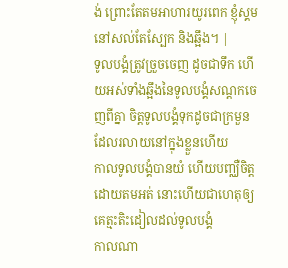ង់ ព្រោះតែតមអាហារយូរពេក ខ្ញុំស្គមនៅសល់តែស្បែក និងឆ្អឹង។ |
ទូលបង្គំត្រូវច្រួចចេញ ដូចជាទឹក ហើយអស់ទាំងឆ្អឹងនៃទូលបង្គំសណ្តកចេញពីគ្នា ចិត្តទូលបង្គំទុកដូចជាក្រមួន ដែលរលាយនៅក្នុងខ្លួនហើយ
កាលទូលបង្គំបានយំ ហើយបញ្ឈឺចិត្ត ដោយតមអត់ នោះហើយជាហេតុឲ្យគេត្មះតិះដៀលដល់ទូលបង្គំ
កាលណា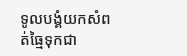ទូលបង្គំយកសំពត់ធ្មៃទុកជា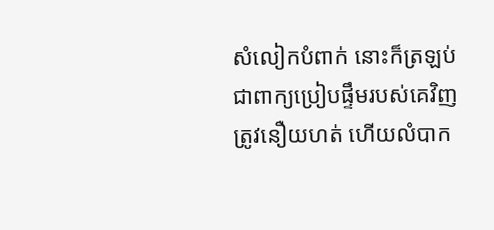សំលៀកបំពាក់ នោះក៏ត្រឡប់ជាពាក្យប្រៀបផ្ទឹមរបស់គេវិញ
ត្រូវនឿយហត់ ហើយលំបាក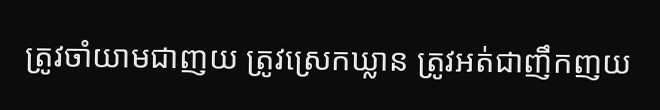ត្រូវចាំយាមជាញយ ត្រូវស្រេកឃ្លាន ត្រូវអត់ជាញឹកញយ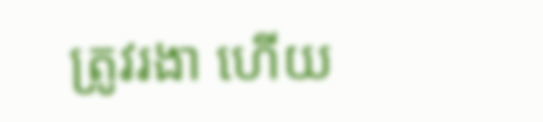ត្រូវរងា ហើយ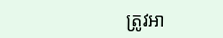ត្រូវអា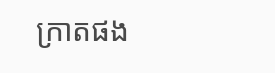ក្រាតផង